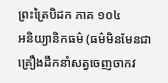ព្រះត្រៃបិដក ភាគ ១០៤
អនិយ្យានិកធម៌ (ធម៌មិនមែនជាគ្រឿងដឹកនាំសត្វចេញចាកវ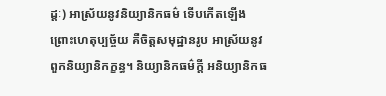ដ្តៈ) អាស្រ័យនូវនិយ្យានិកធម៌ ទើបកើតឡើង ព្រោះហេតុប្បច្ច័យ គឺចិត្តសមុដ្ឋានរូប អាស្រ័យនូវពួកនិយ្យានិកក្ខន្ធ។ និយ្យានិកធម៌ក្តី អនិយ្យានិកធ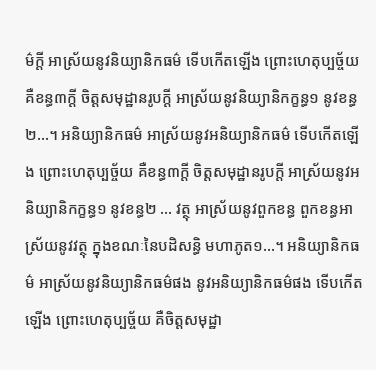ម៌ក្តី អាស្រ័យនូវនិយ្យានិកធម៌ ទើបកើតឡើង ព្រោះហេតុប្បច្ច័យ គឺខន្ធ៣ក្តី ចិត្តសមុដ្ឋានរូបក្តី អាស្រ័យនូវនិយ្យានិកក្ខន្ធ១ នូវខន្ធ២…។ អនិយ្យានិកធម៌ អាស្រ័យនូវអនិយ្យានិកធម៌ ទើបកើតឡើង ព្រោះហេតុប្បច្ច័យ គឺខន្ធ៣ក្តី ចិត្តសមុដ្ឋានរូបក្តី អាស្រ័យនូវអនិយ្យានិកក្ខន្ធ១ នូវខន្ធ២ … វត្ថុ អាស្រ័យនូវពួកខន្ធ ពួកខន្ធអាស្រ័យនូវវត្ថុ ក្នុងខណៈនៃបដិសន្ធិ មហាភូត១…។ អនិយ្យានិកធម៌ អាស្រ័យនូវនិយ្យានិកធម៌ផង នូវអនិយ្យានិកធម៌ផង ទើបកើតឡើង ព្រោះហេតុប្បច្ច័យ គឺចិត្តសមុដ្ឋា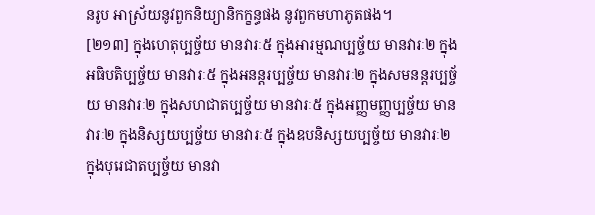នរូប អាស្រ័យនូវពួកនិយ្យានិកក្ខន្ធផង នូវពួកមហាភូតផង។
[២១៣] ក្នុងហេតុប្បច្ច័យ មានវារៈ៥ ក្នុងអារម្មណប្បច្ច័យ មានវារៈ២ ក្នុងអធិបតិប្បច្ច័យ មានវារៈ៥ ក្នុងអនន្តរប្បច្ច័យ មានវារៈ២ ក្នុងសមនន្តរប្បច្ច័យ មានវារៈ២ ក្នុងសហជាតប្បច្ច័យ មានវារៈ៥ ក្នុងអញ្ញមញ្ញប្បច្ច័យ មានវារៈ២ ក្នុងនិស្សយប្បច្ច័យ មានវារៈ៥ ក្នុងឧបនិស្សយប្បច្ច័យ មានវារៈ២ ក្នុងបុរេជាតប្បច្ច័យ មានវា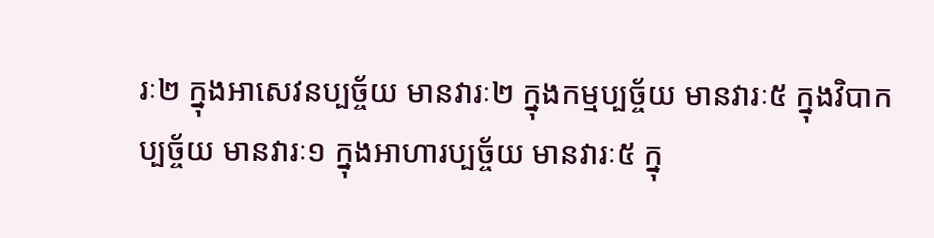រៈ២ ក្នុងអាសេវនប្បច្ច័យ មានវារៈ២ ក្នុងកម្មប្បច្ច័យ មានវារៈ៥ ក្នុងវិបាកប្បច្ច័យ មានវារៈ១ ក្នុងអាហារប្បច្ច័យ មានវារៈ៥ ក្នុ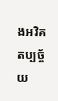ងអវិគតប្បច្ច័យ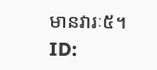មានវារៈ៥។
ID: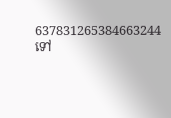637831265384663244
ទៅ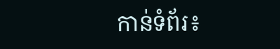កាន់ទំព័រ៖